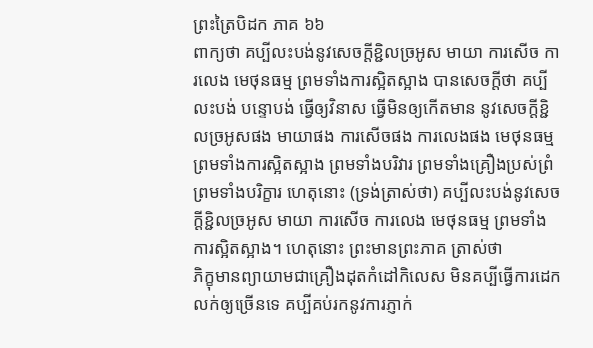ព្រះត្រៃបិដក ភាគ ៦៦
ពាក្យថា គប្បីលះបង់នូវសេចក្តីខ្ជិលច្រអូស មាយា ការសើច ការលេង មេថុនធម្ម ព្រមទាំងការស្អិតស្អាង បានសេចក្តីថា គប្បីលះបង់ បន្ទោបង់ ធ្វើឲ្យវិនាស ធ្វើមិនឲ្យកើតមាន នូវសេចក្តីខ្ជិលច្រអូសផង មាយាផង ការសើចផង ការលេងផង មេថុនធម្ម ព្រមទាំងការស្អិតស្អាង ព្រមទាំងបរិវារ ព្រមទាំងគ្រឿងប្រស់ព្រំ ព្រមទាំងបរិក្ខារ ហេតុនោះ (ទ្រង់ត្រាស់ថា) គប្បីលះបង់នូវសេចក្តីខ្ជិលច្រអូស មាយា ការសើច ការលេង មេថុនធម្ម ព្រមទាំងការស្អិតស្អាង។ ហេតុនោះ ព្រះមានព្រះភាគ ត្រាស់ថា
ភិក្ខុមានព្យាយាមជាគ្រឿងដុតកំដៅកិលេស មិនគប្បីធ្វើការដេកលក់ឲ្យច្រើនទេ គប្បីគប់រកនូវការភ្ញាក់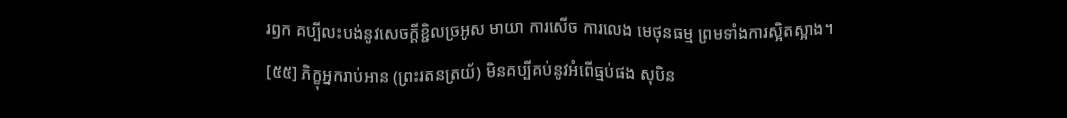រឭក គប្បីលះបង់នូវសេចក្តីខ្ជិលច្រអូស មាយា ការសើច ការលេង មេថុនធម្ម ព្រមទាំងការស្អិតស្អាង។
[៥៥] ភិក្ខុអ្នករាប់អាន (ព្រះរតនត្រយ័) មិនគប្បីគប់នូវអំពើធ្មប់ផង សុបិន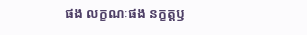ផង លក្ខណៈផង នក្ខត្តឫ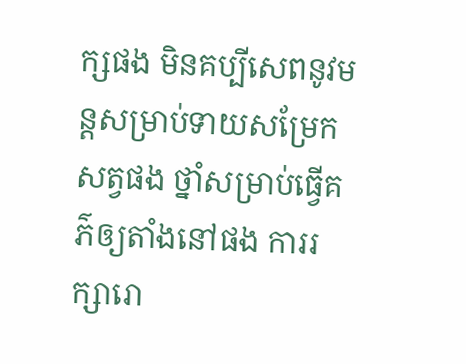ក្សផង មិនគប្បីសេពនូវមន្តសម្រាប់ទាយសម្រែកសត្វផង ថ្នាំសម្រាប់ធ្វើគភ៌ឲ្យតាំងនៅផង ការរក្សារោ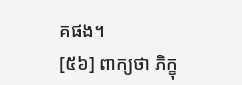គផង។
[៥៦] ពាក្យថា ភិក្ខុ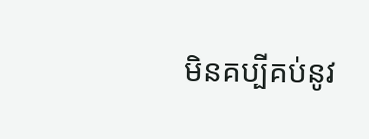មិនគប្បីគប់នូវ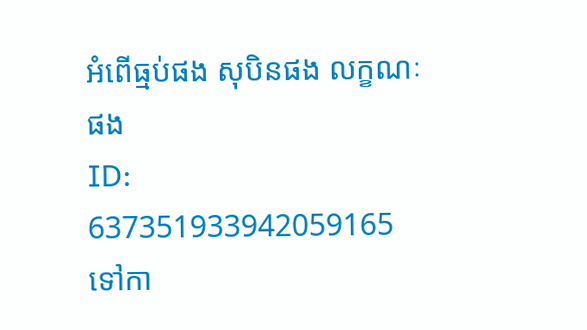អំពើធ្មប់ផង សុបិនផង លក្ខណៈផង
ID: 637351933942059165
ទៅកា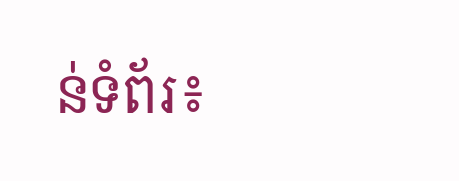ន់ទំព័រ៖